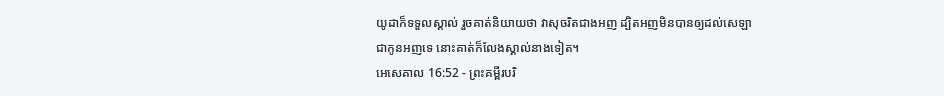យូដាក៏ទទួលស្គាល់ រួចគាត់និយាយថា វាសុចរិតជាងអញ ដ្បិតអញមិនបានឲ្យដល់សេឡាជាកូនអញទេ នោះគាត់ក៏លែងស្គាល់នាងទៀត។
អេសេគាល 16:52 - ព្រះគម្ពីរបរិ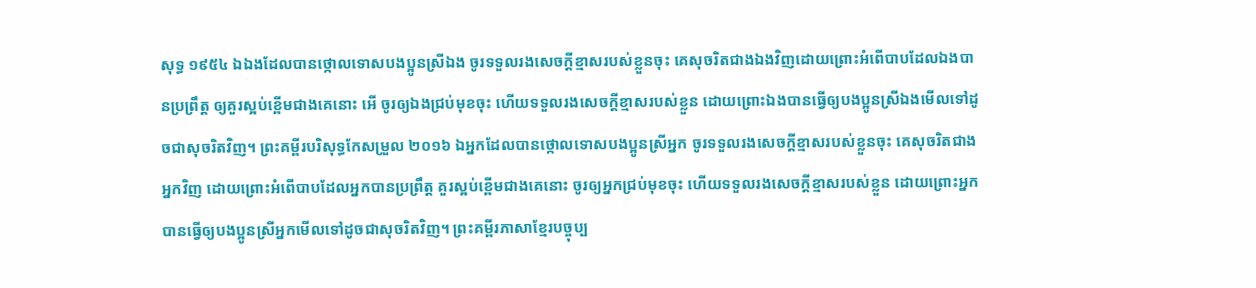សុទ្ធ ១៩៥៤ ឯឯងដែលបានថ្កោលទោសបងប្អូនស្រីឯង ចូរទទួលរងសេចក្ដីខ្មាសរបស់ខ្លួនចុះ គេសុចរិតជាងឯងវិញដោយព្រោះអំពើបាបដែលឯងបានប្រព្រឹត្ត ឲ្យគួរស្អប់ខ្ពើមជាងគេនោះ អើ ចូរឲ្យឯងជ្រប់មុខចុះ ហើយទទួលរងសេចក្ដីខ្មាសរបស់ខ្លួន ដោយព្រោះឯងបានធ្វើឲ្យបងប្អូនស្រីឯងមើលទៅដូចជាសុចរិតវិញ។ ព្រះគម្ពីរបរិសុទ្ធកែសម្រួល ២០១៦ ឯអ្នកដែលបានថ្កោលទោសបងប្អូនស្រីអ្នក ចូរទទួលរងសេចក្ដីខ្មាសរបស់ខ្លួនចុះ គេសុចរិតជាងអ្នកវិញ ដោយព្រោះអំពើបាបដែលអ្នកបានប្រព្រឹត្ត គួរស្អប់ខ្ពើមជាងគេនោះ ចូរឲ្យអ្នកជ្រប់មុខចុះ ហើយទទួលរងសេចក្ដីខ្មាសរបស់ខ្លួន ដោយព្រោះអ្នកបានធ្វើឲ្យបងប្អូនស្រីអ្នកមើលទៅដូចជាសុចរិតវិញ។ ព្រះគម្ពីរភាសាខ្មែរបច្ចុប្ប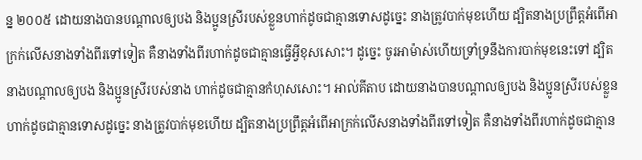ន្ន ២០០៥ ដោយនាងបានបណ្ដាលឲ្យបង និងប្អូនស្រីរបស់ខ្លួនហាក់ដូចជាគ្មានទោសដូច្នេះ នាងត្រូវបាក់មុខហើយ ដ្បិតនាងប្រព្រឹត្តអំពើអាក្រក់លើសនាងទាំងពីរទៅទៀត គឺនាងទាំងពីរហាក់ដូចជាគ្មានធ្វើអ្វីខុសសោះ។ ដូច្នេះ ចូរអាម៉ាស់ហើយទ្រាំទ្រនឹងការបាក់មុខនេះទៅ ដ្បិតនាងបណ្ដាលឲ្យបង និងប្អូនស្រីរបស់នាង ហាក់ដូចជាគ្មានកំហុសសោះ។ អាល់គីតាប ដោយនាងបានបណ្ដាលឲ្យបង និងប្អូនស្រីរបស់ខ្លួនហាក់ដូចជាគ្មានទោសដូច្នេះ នាងត្រូវបាក់មុខហើយ ដ្បិតនាងប្រព្រឹត្តអំពើអាក្រក់លើសនាងទាំងពីរទៅទៀត គឺនាងទាំងពីរហាក់ដូចជាគ្មាន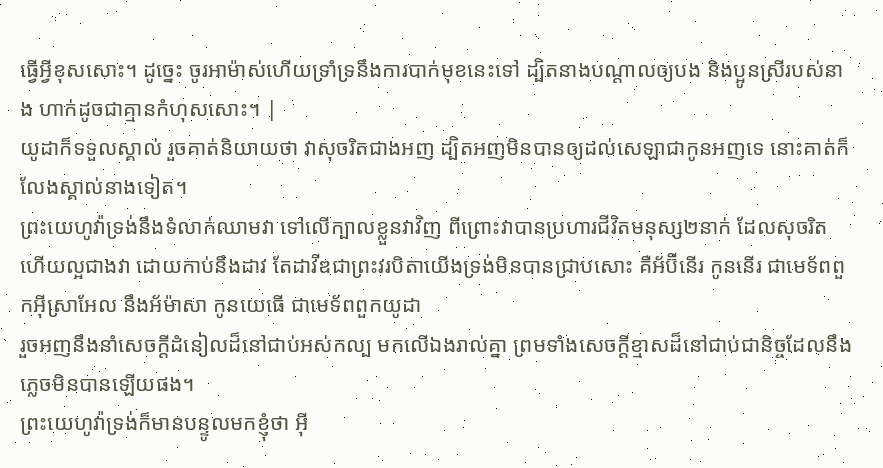ធ្វើអ្វីខុសសោះ។ ដូច្នេះ ចូរអាម៉ាស់ហើយទ្រាំទ្រនឹងការបាក់មុខនេះទៅ ដ្បិតនាងបណ្ដាលឲ្យបង និងប្អូនស្រីរបស់នាង ហាក់ដូចជាគ្មានកំហុសសោះ។ |
យូដាក៏ទទួលស្គាល់ រួចគាត់និយាយថា វាសុចរិតជាងអញ ដ្បិតអញមិនបានឲ្យដល់សេឡាជាកូនអញទេ នោះគាត់ក៏លែងស្គាល់នាងទៀត។
ព្រះយេហូវ៉ាទ្រង់នឹងទំលាក់ឈាមវា ទៅលើក្បាលខ្លួនវាវិញ ពីព្រោះវាបានប្រហារជីវិតមនុស្ស២នាក់ ដែលសុចរិត ហើយល្អជាងវា ដោយកាប់នឹងដាវ តែដាវីឌជាព្រះវរបិតាយើងទ្រង់មិនបានជ្រាបសោះ គឺអ័ប៊ីនើរ កូននើរ ជាមេទ័ពពួកអ៊ីស្រាអែល នឹងអ័ម៉ាសា កូនយេធើ ជាមេទ័ពពួកយូដា
រួចអញនឹងនាំសេចក្ដីដំនៀលដ៏នៅជាប់អស់កល្ប មកលើឯងរាល់គ្នា ព្រមទាំងសេចក្ដីខ្មាសដ៏នៅជាប់ជានិច្ចដែលនឹងភ្លេចមិនបានឡើយផង។
ព្រះយេហូវ៉ាទ្រង់ក៏មានបន្ទូលមកខ្ញុំថា អ៊ី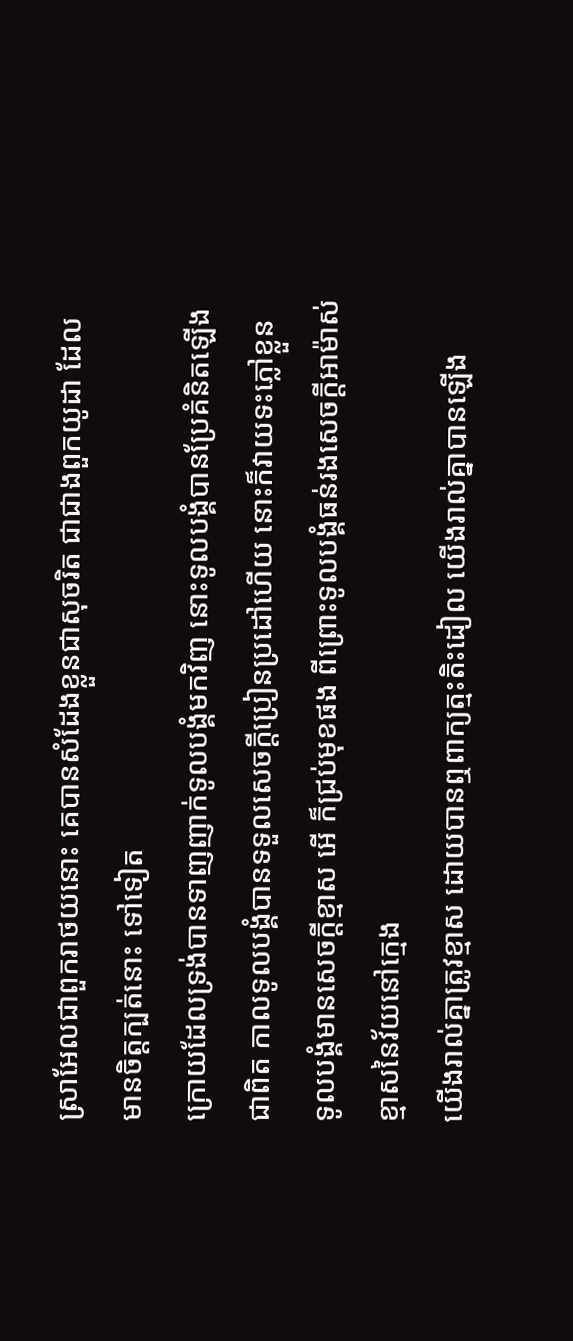ស្រាអែលជាពួករាថយនោះ គេបានសំដែងខ្លួនជាសុចរិត ជាជាងពួកយូដា ដែលមានចិត្តក្បត់នោះ ទៅទៀត
ក្រោយដែលទ្រង់បានទាញញាក់ទូលបង្គំមកវិញ នោះទូលបង្គំបានប្រែគំនិតឡើងជាពិត កាលទូលបង្គំបានទទួលសេចក្ដីប្រៀនប្រដៅហើយ នោះក៏វាយទះភ្លៅខ្លួន ទូលបង្គំមានសេចក្ដីខ្មាស អើ ក៏ជ្រប់មុខផង ពីព្រោះទូលបង្គំធន់រងសេចក្ដីអាម៉ាស់ខ្មាសនៃវ័យនៅក្មេង
យើងរាល់គ្នាត្រូវខ្មាស ដោយបានឮពាក្យត្មះតិះដៀល យើងរាល់គ្នាបានឡើង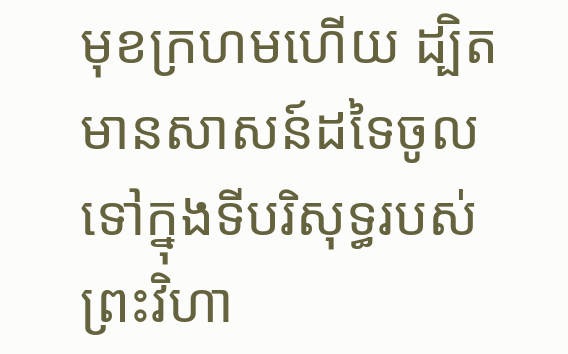មុខក្រហមហើយ ដ្បិតមានសាសន៍ដទៃចូលទៅក្នុងទីបរិសុទ្ធរបស់ព្រះវិហា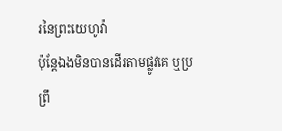រនៃព្រះយេហូវ៉ា
ប៉ុន្តែឯងមិនបានដើរតាមផ្លូវគេ ឬប្រព្រឹ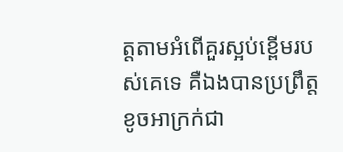ត្តតាមអំពើគួរស្អប់ខ្ពើមរបស់គេទេ គឺឯងបានប្រព្រឹត្តខូចអាក្រក់ជា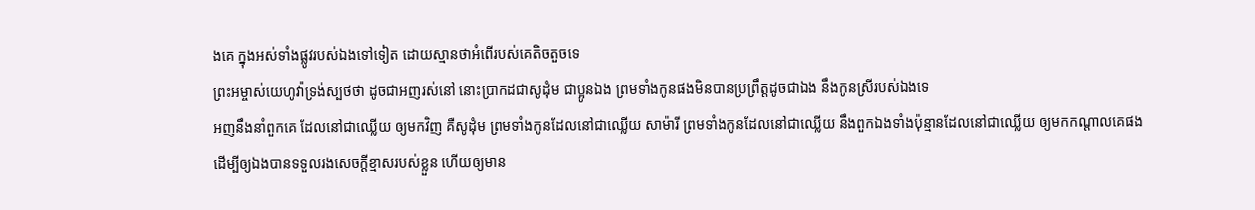ងគេ ក្នុងអស់ទាំងផ្លូវរបស់ឯងទៅទៀត ដោយស្មានថាអំពើរបស់គេតិចតួចទេ
ព្រះអម្ចាស់យេហូវ៉ាទ្រង់ស្បថថា ដូចជាអញរស់នៅ នោះប្រាកដជាសូដុំម ជាប្អូនឯង ព្រមទាំងកូនផងមិនបានប្រព្រឹត្តដូចជាឯង នឹងកូនស្រីរបស់ឯងទេ
អញនឹងនាំពួកគេ ដែលនៅជាឈ្លើយ ឲ្យមកវិញ គឺសូដុំម ព្រមទាំងកូនដែលនៅជាឈ្លើយ សាម៉ារី ព្រមទាំងកូនដែលនៅជាឈ្លើយ នឹងពួកឯងទាំងប៉ុន្មានដែលនៅជាឈ្លើយ ឲ្យមកកណ្តាលគេផង
ដើម្បីឲ្យឯងបានទទួលរងសេចក្ដីខ្មាសរបស់ខ្លួន ហើយឲ្យមាន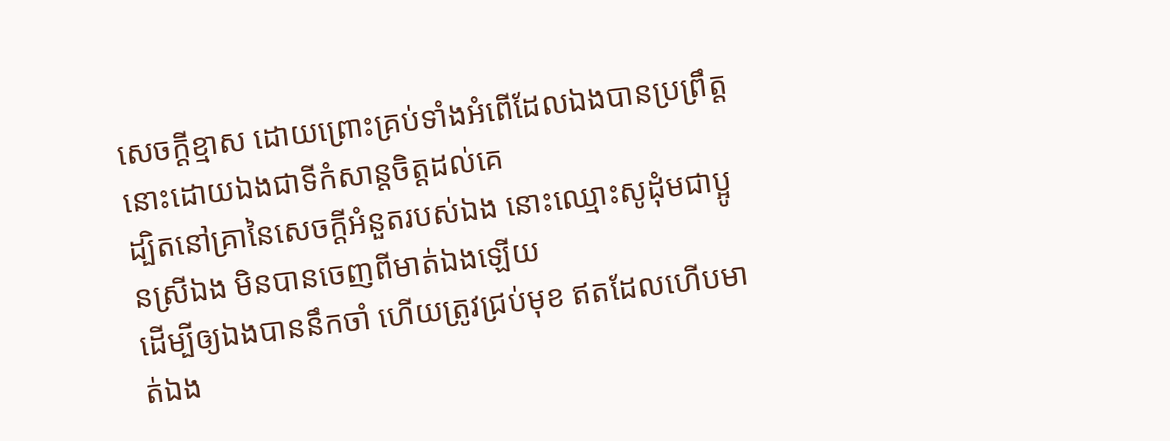សេចក្ដីខ្មាស ដោយព្រោះគ្រប់ទាំងអំពើដែលឯងបានប្រព្រឹត្តនោះដោយឯងជាទីកំសាន្តចិត្តដល់គេ
ដ្បិតនៅគ្រានៃសេចក្ដីអំនួតរបស់ឯង នោះឈ្មោះសូដុំមជាប្អូនស្រីឯង មិនបានចេញពីមាត់ឯងឡើយ
ដើម្បីឲ្យឯងបាននឹកចាំ ហើយត្រូវជ្រប់មុខ ឥតដែលហើបមាត់ឯង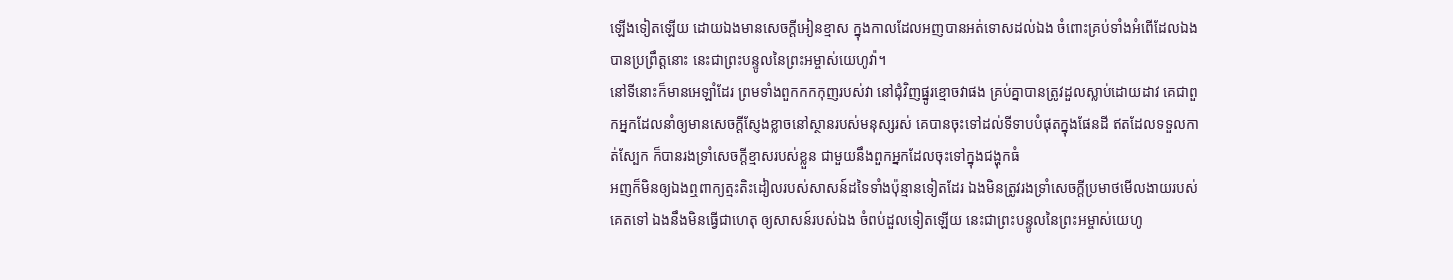ឡើងទៀតឡើយ ដោយឯងមានសេចក្ដីអៀនខ្មាស ក្នុងកាលដែលអញបានអត់ទោសដល់ឯង ចំពោះគ្រប់ទាំងអំពើដែលឯងបានប្រព្រឹត្តនោះ នេះជាព្រះបន្ទូលនៃព្រះអម្ចាស់យេហូវ៉ា។
នៅទីនោះក៏មានអេឡាំដែរ ព្រមទាំងពួកកកកុញរបស់វា នៅជុំវិញផ្នូរខ្មោចវាផង គ្រប់គ្នាបានត្រូវដួលស្លាប់ដោយដាវ គេជាពួកអ្នកដែលនាំឲ្យមានសេចក្ដីស្ញែងខ្លាចនៅស្ថានរបស់មនុស្សរស់ គេបានចុះទៅដល់ទីទាបបំផុតក្នុងផែនដី ឥតដែលទទួលកាត់ស្បែក ក៏បានរងទ្រាំសេចក្ដីខ្មាសរបស់ខ្លួន ជាមួយនឹងពួកអ្នកដែលចុះទៅក្នុងជង្ហុកធំ
អញក៏មិនឲ្យឯងឮពាក្យត្មះតិះដៀលរបស់សាសន៍ដទៃទាំងប៉ុន្មានទៀតដែរ ឯងមិនត្រូវរងទ្រាំសេចក្ដីប្រមាថមើលងាយរបស់គេតទៅ ឯងនឹងមិនធ្វើជាហេតុ ឲ្យសាសន៍របស់ឯង ចំពប់ដួលទៀតឡើយ នេះជាព្រះបន្ទូលនៃព្រះអម្ចាស់យេហូ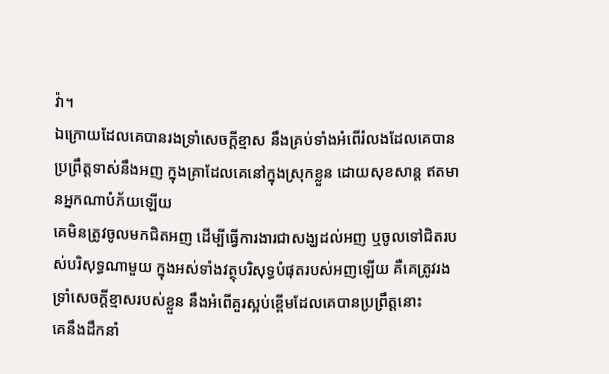វ៉ា។
ឯក្រោយដែលគេបានរងទ្រាំសេចក្ដីខ្មាស នឹងគ្រប់ទាំងអំពើរំលងដែលគេបានប្រព្រឹត្តទាស់នឹងអញ ក្នុងគ្រាដែលគេនៅក្នុងស្រុកខ្លួន ដោយសុខសាន្ត ឥតមានអ្នកណាបំភ័យឡើយ
គេមិនត្រូវចូលមកជិតអញ ដើម្បីធ្វើការងារជាសង្ឃដល់អញ ឬចូលទៅជិតរបស់បរិសុទ្ធណាមួយ ក្នុងអស់ទាំងវត្ថុបរិសុទ្ធបំផុតរបស់អញឡើយ គឺគេត្រូវរងទ្រាំសេចក្ដីខ្មាសរបស់ខ្លួន នឹងអំពើគួរស្អប់ខ្ពើមដែលគេបានប្រព្រឹត្តនោះ
គេនឹងដឹកនាំ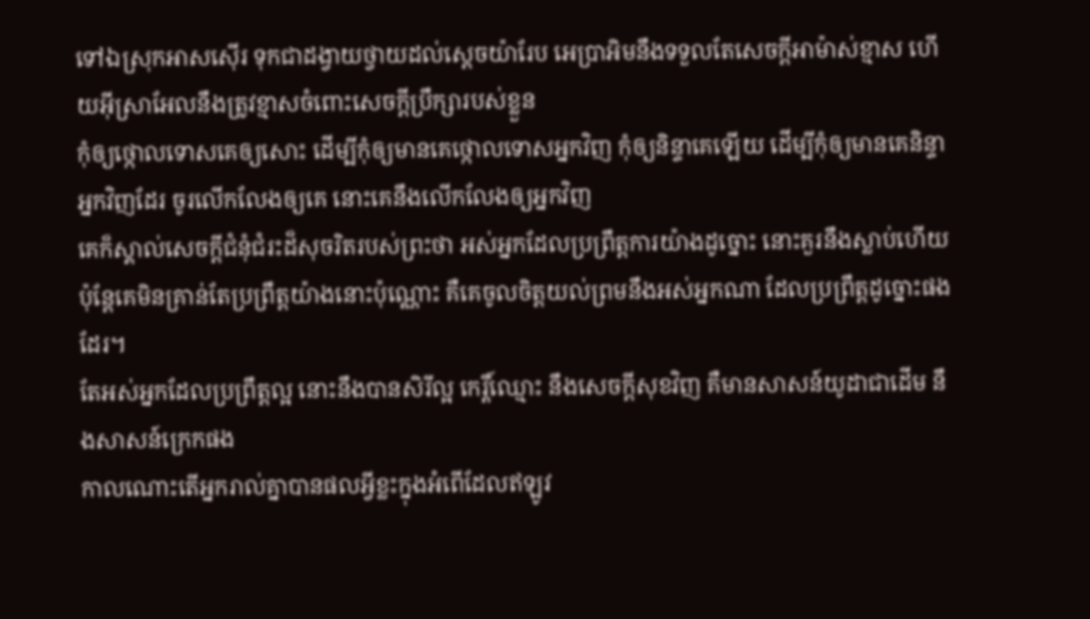ទៅឯស្រុកអាសស៊ើរ ទុកជាដង្វាយថ្វាយដល់ស្តេចយ៉ារែប អេប្រាអិមនឹងទទួលតែសេចក្ដីអាម៉ាស់ខ្មាស ហើយអ៊ីស្រាអែលនឹងត្រូវខ្មាសចំពោះសេចក្ដីប្រឹក្សារបស់ខ្លួន
កុំឲ្យថ្កោលទោសគេឲ្យសោះ ដើម្បីកុំឲ្យមានគេថ្កោលទោសអ្នកវិញ កុំឲ្យនិន្ទាគេឡើយ ដើម្បីកុំឲ្យមានគេនិន្ទាអ្នកវិញដែរ ចូរលើកលែងឲ្យគេ នោះគេនឹងលើកលែងឲ្យអ្នកវិញ
គេក៏ស្គាល់សេចក្ដីជំនុំជំរះដ៏សុចរិតរបស់ព្រះថា អស់អ្នកដែលប្រព្រឹត្តការយ៉ាងដូច្នោះ នោះគួរនឹងស្លាប់ហើយ ប៉ុន្តែគេមិនគ្រាន់តែប្រព្រឹត្តយ៉ាងនោះប៉ុណ្ណោះ គឺគេចូលចិត្តយល់ព្រមនឹងអស់អ្នកណា ដែលប្រព្រឹត្តដូច្នោះផងដែរ។
តែអស់អ្នកដែលប្រព្រឹត្តល្អ នោះនឹងបានសិរីល្អ កេរ្តិ៍ឈ្មោះ នឹងសេចក្ដីសុខវិញ គឺមានសាសន៍យូដាជាដើម នឹងសាសន៍ក្រេកផង
កាលណោះតើអ្នករាល់គ្នាបានផលអ្វីខ្លះក្នុងអំពើដែលឥឡូវ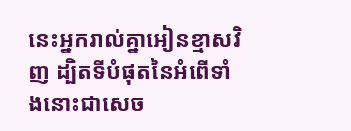នេះអ្នករាល់គ្នាអៀនខ្មាសវិញ ដ្បិតទីបំផុតនៃអំពើទាំងនោះជាសេច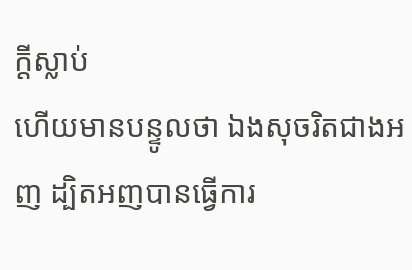ក្ដីស្លាប់
ហើយមានបន្ទូលថា ឯងសុចរិតជាងអញ ដ្បិតអញបានធ្វើការ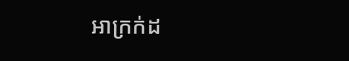អាក្រក់ដ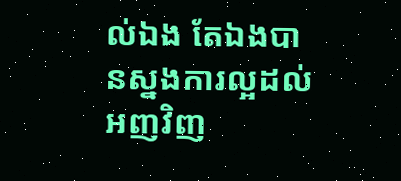ល់ឯង តែឯងបានស្នងការល្អដល់អញវិញ